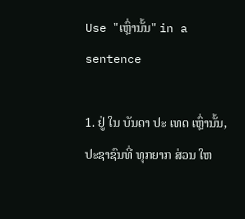Use "ເຫຼົ່ານັ້ນ" in a sentence

1. ຢູ່ ໃນ ບັນດາ ປະ ເທດ ເຫຼົ່ານັ້ນ, ປະຊາຊົນທີ່ ທຸກຍາກ ສ່ວນ ໃຫ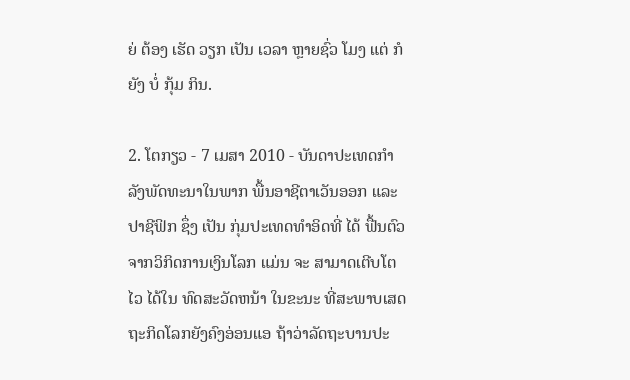ຍ່ ຕ້ອງ ເຮັດ ວຽກ ເປັນ ເວລາ ຫຼາຍຊົ່ວ ໂມງ ແຕ່ ກໍຍັງ ບໍ່ ກຸ້ມ ກິນ.

2. ໂຕກຽວ - 7 ເມສາ 2010 - ບັນດາປະເທດກໍາລັງພັດທະນາໃນພາກ ພື້ນອາຊີຕາເວັນອອກ ແລະ ປາຊີຟິກ ຊຶ່ງ ເປັນ ກຸ່ມປະເທດທໍາອິດທີ່ ໄດ້ ຟື້ນຕົວຈາກວິກິດການເງິນໂລກ ແມ່ນ ຈະ ສາມາດເຕີບໂຕໄວ ໄດ້ໃນ ທົດສະວັດຫນ້າ ໃນຂະນະ ທີ່ສະພາບເສດຖະກິດໂລກຍັງຄົງອ່ອນແອ ຖ້າວ່າລັດຖະບານປະ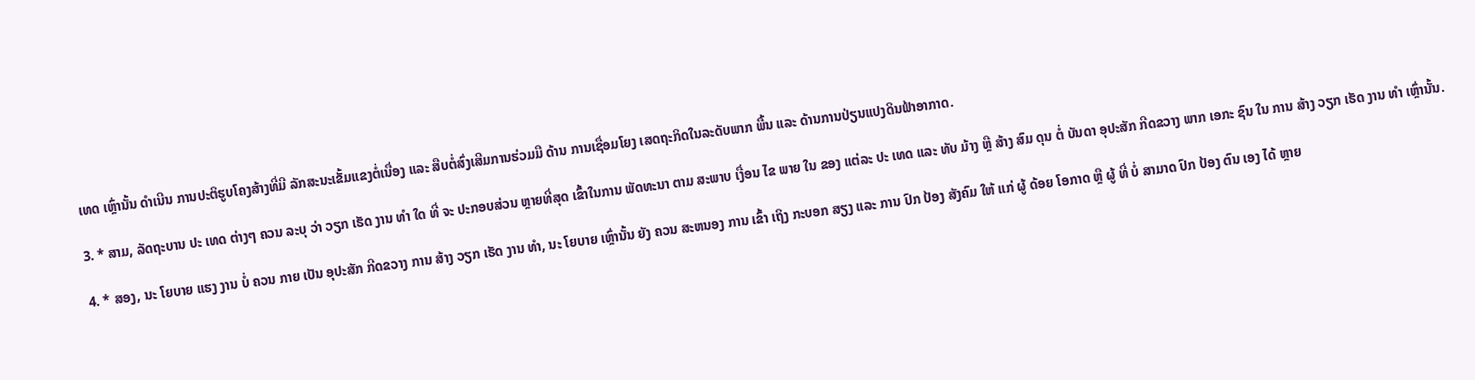ເທດ ເຫຼົ່ານັ້ນ ດໍາເນີນ ການປະຕິຮູບໂຄງສ້າງທີ່ມີ ລັກສະນະເຂັ້ມແຂງຕໍ່ເນື່ອງ ແລະ ສືບຕໍ່ສົ່ງເສີມການຮ່ວມມື ດ້ານ ການເຊື່ອມໂຍງ ເສດຖະກິດໃນລະດັບພາກ ພື້ນ ແລະ ດ້ານການປ່ຽນແປງດິນຟ້າອາກາດ.

3. * ສາມ, ລັດຖະບານ ປະ ເທດ ຕ່າງໆ ຄວນ ລະບຸ ວ່າ ວຽກ ເຮັດ ງານ ທໍາ ໃດ ທີ່ ຈະ ປະກອບສ່ວນ ຫຼາຍທີ່ສຸດ ເຂົ້າໃນການ ພັດທະນາ ຕາມ ສະພາບ ເງື່ອນ ໄຂ ພາຍ ໃນ ຂອງ ແຕ່ລະ ປະ ເທດ ແລະ ທັບ ມ້າງ ຫຼື ສ້າງ ສົມ ດຸນ ຕໍ່ ບັນດາ ອຸປະສັກ ກີດຂວາງ ພາກ ເອກະ ຊົນ ໃນ ການ ສ້າງ ວຽກ ເຮັດ ງານ ທໍາ ເຫຼົ່ານັ້ນ.

4. * ສອງ, ນະ ໂຍບາຍ ແຮງ ງານ ບໍ່ ຄວນ ກາຍ ເປັນ ອຸປະສັກ ກີດຂວາງ ການ ສ້າງ ວຽກ ເຮັດ ງານ ທໍາ, ນະ ໂຍບາຍ ເຫຼົ່ານັ້ນ ຍັງ ຄວນ ສະຫນອງ ການ ເຂົ້າ ເຖິງ ກະບອກ ສຽງ ແລະ ການ ປົກ ປ້ອງ ສັງຄົມ ໃຫ້ ແກ່ ຜູ້ ດ້ອຍ ໂອກາດ ຫຼື ຜູ້ ທີ່ ບໍ່ ສາມາດ ປົກ ປ້ອງ ຕົນ ເອງ ໄດ້ ຫຼາຍ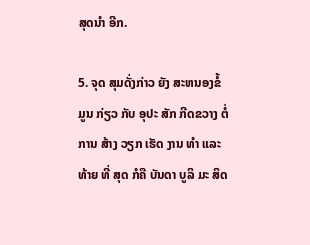ສຸດນໍາ ອີກ.

5. ຈຸດ ສຸມດັ່ງກ່າວ ຍັງ ສະຫນອງຂໍ້ ມູນ ກ່ຽວ ກັບ ອຸປະ ສັກ ກີດຂວາງ ຕໍ່ ການ ສ້າງ ວຽກ ເຮັດ ງານ ທໍາ ແລະ ທ້າຍ ທີ່ ສຸດ ກໍຄື ບັນດາ ບູລິ ມະ ສິດ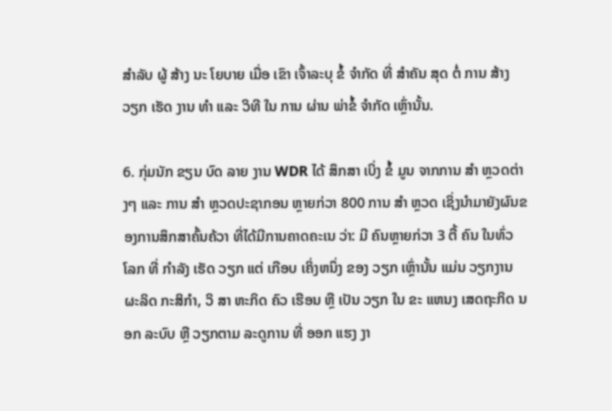ສໍາລັບ ຜູ້ ສ້າງ ນະ ໂຍບາຍ ເມື່ອ ເຂົາ ເຈົ້າລະບຸ ຂໍ້ ຈໍາກັດ ທີ່ ສໍາຄັນ ສຸດ ຕໍ່ ການ ສ້າງ ວຽກ ເຮັດ ງານ ທໍາ ແລະ ວິທີ ໃນ ການ ຜ່ານ ພ່າຂໍ້ ຈໍາກັດ ເຫຼົ່ານັ້ນ.

6. ກຸ່ມນັກ ຂຽນ ບົດ ລາຍ ງານ WDR ໄດ້ ສຶກສາ ເບິ່ງ ຂໍ້ ມູນ ຈາກການ ສໍາ ຫຼວດຕ່າງໆ ແລະ ການ ສໍາ ຫຼວດປະຊາກອນ ຫຼາຍກ່ວາ 800 ການ ສໍາ ຫຼວດ ເຊິ່ງນໍາມາຍັງຜົນຂອງການສຶກສາຄົ້ນຄ້ວາ ທີ່ໄດ້ມີການຄາດຄະເນ ວ່າ: ມີ ຄົນຫຼາຍກ່ວາ 3 ຕື້ ຄົນ ໃນທົ່ວ ໂລກ ທີ່ ກໍາລັງ ເຮັດ ວຽກ ແຕ່ ເກືອບ ເຄິ່ງຫນຶ່ງ ຂອງ ວຽກ ເຫຼົ່ານັ້ນ ແມ່ນ ວຽກງານ ຜະລິດ ກະສິກໍາ, ວິ ສາ ຫະກິດ ຄົວ ເຮືອນ ຫຼື ເປັນ ວຽກ ໃນ ຂະ ແຫນງ ເສດຖະກິດ ນອກ ລະບົບ ຫຼື ວຽກຕາມ ລະດູການ ທີ່ ອອກ ແຮງ ງາ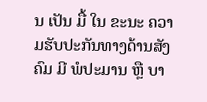ນ ເປັນ ມື້ ໃນ ຂະນະ ຄວາມຮັບປະກັນທາງດ້ານສັງຄົມ ມີ ພໍປະມານ ຫຼື ບາ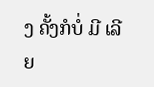ງ ຄັ້ງກໍບໍ່ ມີ ເລີຍ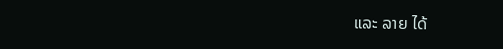ແລະ ລາຍ ໄດ້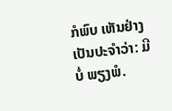ກໍພົບ ເຫັນຢ່າງເປັນປະຈໍາວ່າ: ມີ ບໍ່ ພຽງພໍ.